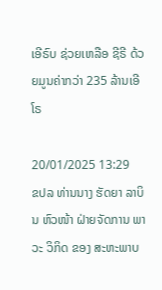ເອີຣົບ ຊ່ວຍເຫລືອ ຊີຣີ ດ້ວຍມູນຄ່າກວ່າ 235 ລ້ານເອີໂຣ

20/01/2025 13:29
ຂປລ ທ່ານນາງ ຮັດຍາ ລາບິນ ຫົວໜ້າ ຝ່າຍຈັດການ ພາວະ ວິກິດ ຂອງ ສະຫະພາບ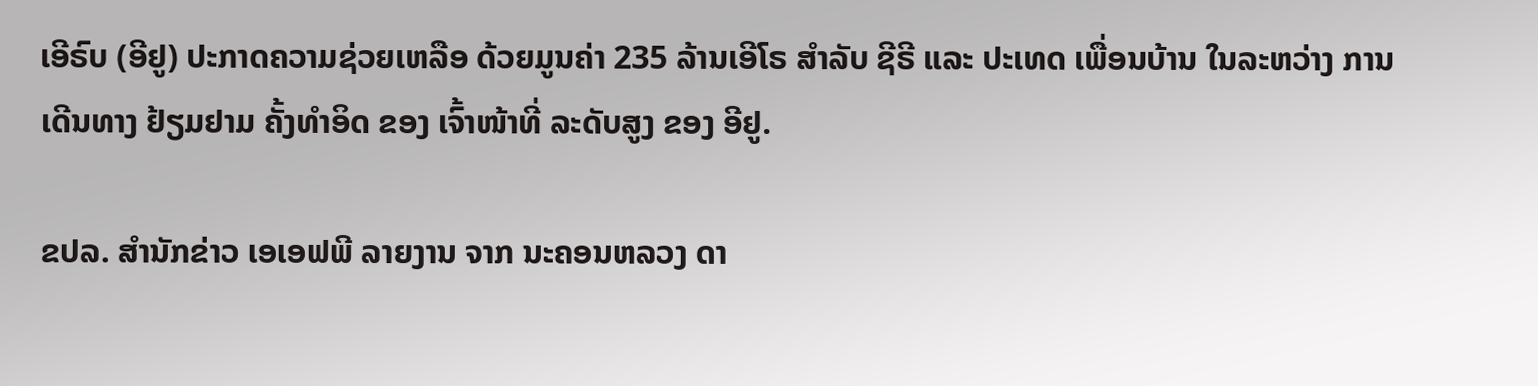ເອີຣົບ (ອີຢູ) ປະກາດຄວາມຊ່ວຍເຫລືອ ດ້ວຍມູນຄ່າ 235 ລ້ານເອີໂຣ ສໍາລັບ ຊີຣີ ແລະ ປະເທດ ເພື່ອນບ້ານ ໃນລະຫວ່າງ ການເດີນທາງ ຢ້ຽມຢາມ ຄັ້ງທຳອິດ ຂອງ ເຈົ້າໜ້າທີ່ ລະດັບສູງ ຂອງ ອີຢູ.

ຂປລ. ສຳນັກຂ່າວ ເອເອຟພີ ລາຍງານ ຈາກ ນະຄອນຫລວງ ດາ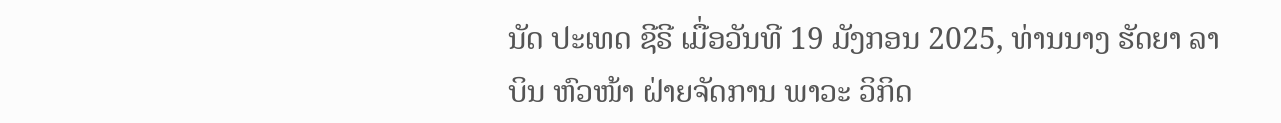ນັດ ປະເທດ ຊີຣີ ເມື່ອວັນທີ 19 ມັງກອນ 2025, ທ່ານນາງ ຮັດຍາ ລາບິນ ຫົວໜ້າ ຝ່າຍຈັດການ ພາວະ ວິກິດ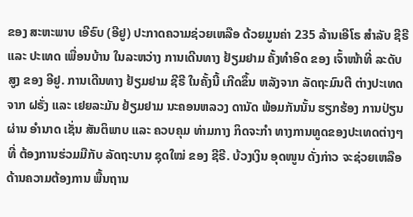ຂອງ ສະຫະພາບ ເອີຣົບ (ອີຢູ) ປະກາດຄວາມຊ່ວຍເຫລືອ ດ້ວຍມູນຄ່າ 235 ລ້ານເອີໂຣ ສໍາລັບ ຊີຣີ ແລະ ປະເທດ ເພື່ອນບ້ານ ໃນລະຫວ່າງ ການເດີນທາງ ຢ້ຽມຢາມ ຄັ້ງທຳອິດ ຂອງ ເຈົ້າໜ້າທີ່ ລະດັບສູງ ຂອງ ອີຢູ. ການເດີນທາງ ຢ້ຽມຢາມ ຊີຣີ ໃນຄັ້ງນີ້ ເກີດຂຶ້ນ ຫລັງຈາກ ລັດຖະມົນຕີ ຕ່າງປະເທດ ຈາກ ຝຣັ່ງ ແລະ ເຢຍລະມັນ ຢ້ຽມຢາມ ນະຄອນຫລວງ ດານັດ ພ້ອມກັນນັ້ນ ຮຽກຮ້ອງ ການປ່ຽນຜ່ານ ອຳນາດ ເຊັ່ນ ສັນຕິພາບ ແລະ ຄວບຄຸມ ທ່າມກາງ ກິດຈະກຳ ທາງການທູດຂອງປະເທດຕ່າງໆ ທີ່ ຕ້ອງການຮ່ວມມືກັບ ລັດຖະບານ ຊຸດໃໝ່ ຂອງ ຊີຣີ. ບ້ວງເງິນ ອຸດໜູນ ດັ່ງກ່າວ ຈະຊ່ວຍເຫລືອດ້ານຄວາມຕ້ອງການ ພື້ນຖານ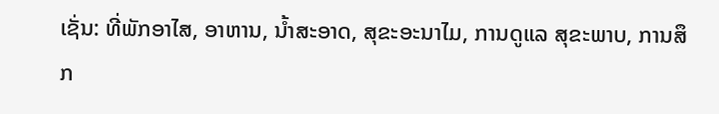ເຊັ່ນ: ທີ່ພັກອາໄສ, ອາຫານ, ນໍ້າສະອາດ, ສຸຂະອະນາໄມ, ການດູແລ ສຸຂະພາບ, ການສຶກ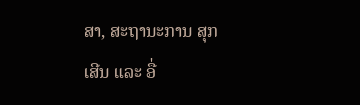ສາ, ສະຖານະການ ສຸກເສີນ ແລະ ອື່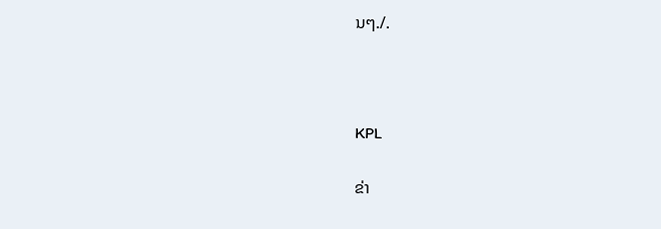ນໆ./.



KPL

ຂ່າ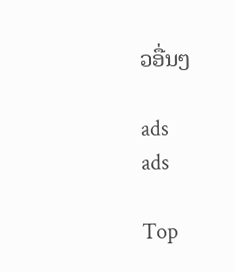ວອື່ນໆ

ads
ads

Top